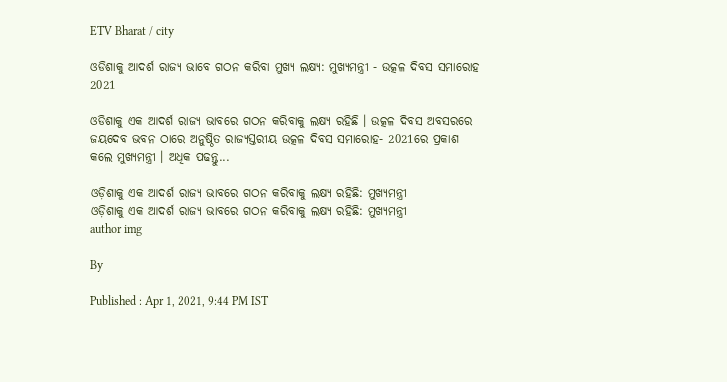ETV Bharat / city

ଓଡିଶାକୁ ଆଦର୍ଶ ରାଜ୍ୟ ଭାବେ ଗଠନ କରିବା ମୁଖ୍ୟ ଲକ୍ଷ୍ୟ: ମୁଖ୍ୟମନ୍ତ୍ରୀ - ଉତ୍କଳ ଦିବସ ସମାରୋହ 2021

ଓଡିଶାକୁ ଏକ ଆଦର୍ଶ ରାଜ୍ୟ ଭାବରେ ଗଠନ କରିବାକୁ ଲକ୍ଷ୍ୟ ରହିଛି । ଉତ୍କଳ ଦିବସ ଅବସରରେ ଜୟଦେବ ଭବନ ଠାରେ ଅନୁଷ୍ଠିତ ରାଜ୍ୟସ୍ତରୀୟ ଉତ୍କଳ ଦିବସ ସମାରୋହ- 2021ରେ ପ୍ରକାଶ କଲେ ମୁଖ୍ୟମନ୍ତ୍ରୀ । ଅଧିକ ପଢନ୍ତୁ...

ଓଡ଼ିଶାକୁ ଏକ ଆଦର୍ଶ ରାଜ୍ୟ ଭାବରେ ଗଠନ କରିବାକୁ ଲକ୍ଷ୍ୟ ରହିଛି: ମୁଖ୍ୟମନ୍ତ୍ରୀ
ଓଡ଼ିଶାକୁ ଏକ ଆଦର୍ଶ ରାଜ୍ୟ ଭାବରେ ଗଠନ କରିବାକୁ ଲକ୍ଷ୍ୟ ରହିଛି: ମୁଖ୍ୟମନ୍ତ୍ରୀ
author img

By

Published : Apr 1, 2021, 9:44 PM IST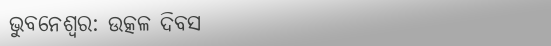ଭୁବନେଶ୍ବର: ଉତ୍କଳ ଦିବସ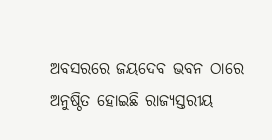ଅବସରରେ ଜୟଦେବ ଭବନ ଠାରେ ଅନୁଷ୍ଠିତ ହୋଇଛି ରାଜ୍ୟସ୍ତରୀୟ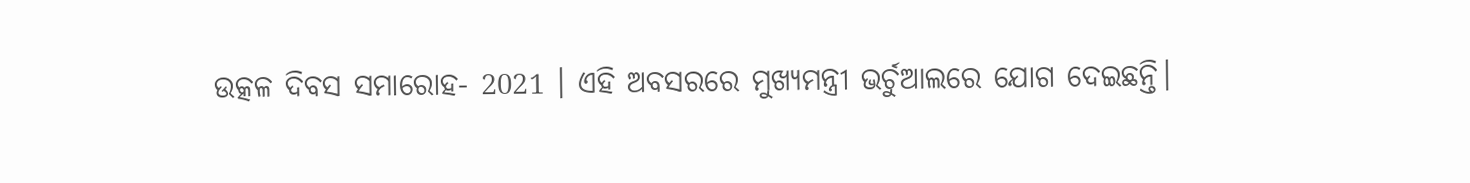ଉତ୍କଳ ଦିବସ ସମାରୋହ- 2021 । ଏହି ଅବସରରେ ମୁଖ୍ୟମନ୍ତ୍ରୀ ଭର୍ଚୁଆଲରେ ଯୋଗ ଦେଇଛନ୍ତି।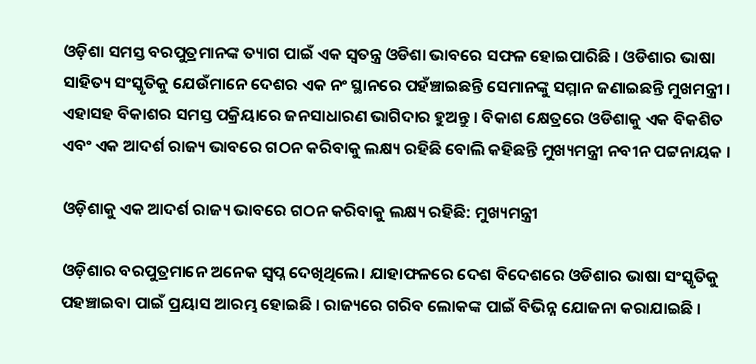ଓଡ଼ିଶା ସମସ୍ତ ବରପୁତ୍ରମାନଙ୍କ ତ୍ୟାଗ ପାଇଁ ଏକ ସ୍ୱତନ୍ତ୍ର ଓଡିଶା ଭାବରେ ସଫଳ ହୋଇପାରିଛି । ଓଡିଶାର ଭାଷା ସାହିତ୍ୟ ସଂସ୍କୃତିକୁ ଯେଉଁମାନେ ଦେଶର ଏକ ନଂ ସ୍ଥାନରେ ପହଁଞ୍ଚାଇଛନ୍ତି ସେମାନଙ୍କୁ ସମ୍ମାନ ଜଣାଇଛନ୍ତି ମୁଖମନ୍ତ୍ରୀ । ଏହାସହ ବିକାଶର ସମସ୍ତ ପକ୍ରିୟାରେ ଜନସାଧାରଣ ଭାଗିଦାର ହୁଅନ୍ତୁ । ବିକାଶ କ୍ଷେତ୍ରରେ ଓଡିଶାକୁ ଏକ ବିକଶିତ ଏବଂ ଏକ ଆଦର୍ଶ ରାଜ୍ୟ ଭାବରେ ଗଠନ କରିବାକୁ ଲକ୍ଷ୍ୟ ରହିଛି ବୋଲି କହିଛନ୍ତି ମୁଖ୍ୟମନ୍ତ୍ରୀ ନବୀନ ପଟ୍ଟନାୟକ ।

ଓଡ଼ିଶାକୁ ଏକ ଆଦର୍ଶ ରାଜ୍ୟ ଭାବରେ ଗଠନ କରିବାକୁ ଲକ୍ଷ୍ୟ ରହିଛି: ମୁଖ୍ୟମନ୍ତ୍ରୀ

ଓଡ଼ିଶାର ବରପୁତ୍ରମାନେ ଅନେକ ସ୍ୱପ୍ନ ଦେଖିଥିଲେ। ଯାହାଫଳରେ ଦେଶ ବିଦେଶରେ ଓଡିଶାର ଭାଷା ସଂସ୍କୃତିକୁ ପହଞ୍ଚାଇବା ପାଇଁ ପ୍ରୟାସ ଆରମ୍ଭ ହୋଇଛି । ରାଜ୍ୟରେ ଗରିବ ଲୋକଙ୍କ ପାଇଁ ବିଭିନ୍ନ ଯୋଜନା କରାଯାଇଛି ।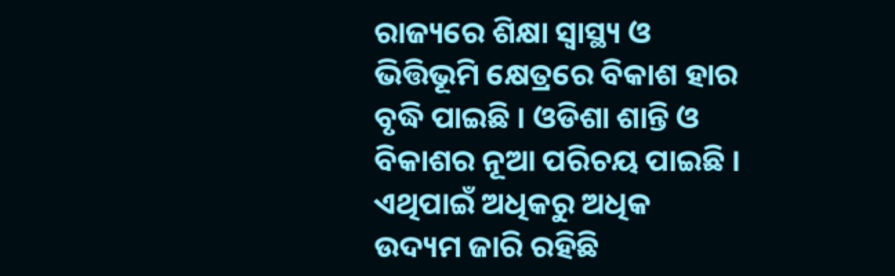ରାଜ୍ୟରେ ଶିକ୍ଷା ସ୍ୱାସ୍ଥ୍ୟ ଓ ଭିତ୍ତିଭୂମି କ୍ଷେତ୍ରରେ ବିକାଶ ହାର ବୃଦ୍ଧି ପାଇଛି । ଓଡିଶା ଶାନ୍ତି ଓ ବିକାଶର ନୂଆ ପରିଚୟ ପାଇଛି । ଏଥିପାଇଁ ଅଧିକରୁ ଅଧିକ ଉଦ୍ୟମ ଜାରି ରହିଛି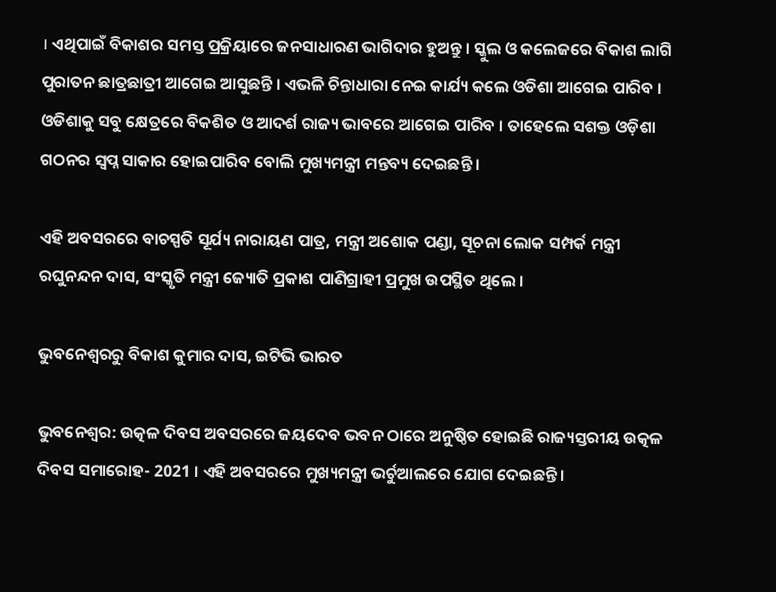। ଏଥିପାଇଁ ବିକାଶର ସମସ୍ତ ପ୍ରକ୍ରିୟାରେ ଜନସାଧାରଣ ଭାଗିଦାର ହୁଅନ୍ତୁ । ସ୍କୁଲ ଓ କଲେଜରେ ବିକାଶ ଲାଗି ପୁରାତନ ଛାତ୍ରଛାତ୍ରୀ ଆଗେଇ ଆସୁଛନ୍ତି । ଏଭଳି ଚିନ୍ତାଧାରା ନେଇ କାର୍ଯ୍ୟ କଲେ ଓଡିଶା ଆଗେଇ ପାରିବ । ଓଡିଶାକୁ ସବୁ କ୍ଷେତ୍ରରେ ବିକଶିତ ଓ ଆଦର୍ଶ ରାଜ୍ୟ ଭାବରେ ଆଗେଇ ପାରିବ । ତାହେଲେ ସଶକ୍ତ ଓଡ଼ିଶା ଗଠନର ସ୍ବପ୍ନ ସାକାର ହୋଇପାରିବ ବୋଲି ମୁଖ୍ୟମନ୍ତ୍ରୀ ମନ୍ତବ୍ୟ ଦେଇଛନ୍ତି ।

ଏହି ଅବସରରେ ବାଚସ୍ପତି ସୂର୍ଯ୍ୟ ନାରାୟଣ ପାତ୍ର, ମନ୍ତ୍ରୀ ଅଶୋକ ପଣ୍ଡା, ସୂଚନା ଲୋକ ସମ୍ପର୍କ ମନ୍ତ୍ରୀ ରଘୁନନ୍ଦନ ଦାସ, ସଂସ୍କୃତି ମନ୍ତ୍ରୀ ଜ୍ୟୋତି ପ୍ରକାଶ ପାଣିଗ୍ରାହୀ ପ୍ରମୁଖ ଉପସ୍ଥିତ ଥିଲେ ।

ଭୁବନେଶ୍ବରରୁ ବିକାଶ କୁମାର ଦାସ, ଇଟିଭି ଭାରତ

ଭୁବନେଶ୍ବର: ଉତ୍କଳ ଦିବସ ଅବସରରେ ଜୟଦେବ ଭବନ ଠାରେ ଅନୁଷ୍ଠିତ ହୋଇଛି ରାଜ୍ୟସ୍ତରୀୟ ଉତ୍କଳ ଦିବସ ସମାରୋହ- 2021 । ଏହି ଅବସରରେ ମୁଖ୍ୟମନ୍ତ୍ରୀ ଭର୍ଚୁଆଲରେ ଯୋଗ ଦେଇଛନ୍ତି।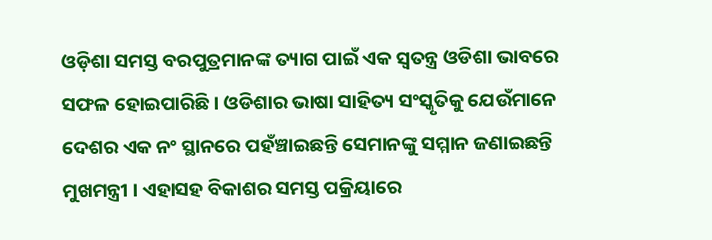ଓଡ଼ିଶା ସମସ୍ତ ବରପୁତ୍ରମାନଙ୍କ ତ୍ୟାଗ ପାଇଁ ଏକ ସ୍ୱତନ୍ତ୍ର ଓଡିଶା ଭାବରେ ସଫଳ ହୋଇପାରିଛି । ଓଡିଶାର ଭାଷା ସାହିତ୍ୟ ସଂସ୍କୃତିକୁ ଯେଉଁମାନେ ଦେଶର ଏକ ନଂ ସ୍ଥାନରେ ପହଁଞ୍ଚାଇଛନ୍ତି ସେମାନଙ୍କୁ ସମ୍ମାନ ଜଣାଇଛନ୍ତି ମୁଖମନ୍ତ୍ରୀ । ଏହାସହ ବିକାଶର ସମସ୍ତ ପକ୍ରିୟାରେ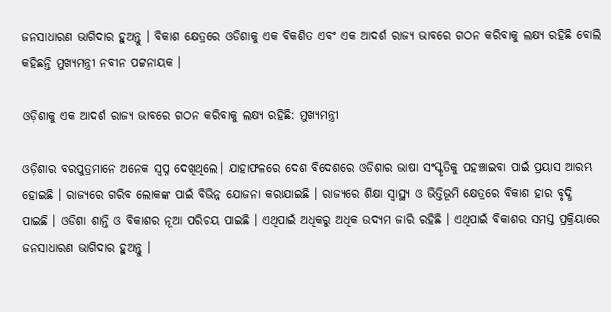ଜନସାଧାରଣ ଭାଗିଦାର ହୁଅନ୍ତୁ । ବିକାଶ କ୍ଷେତ୍ରରେ ଓଡିଶାକୁ ଏକ ବିକଶିତ ଏବଂ ଏକ ଆଦର୍ଶ ରାଜ୍ୟ ଭାବରେ ଗଠନ କରିବାକୁ ଲକ୍ଷ୍ୟ ରହିଛି ବୋଲି କହିଛନ୍ତି ମୁଖ୍ୟମନ୍ତ୍ରୀ ନବୀନ ପଟ୍ଟନାୟକ ।

ଓଡ଼ିଶାକୁ ଏକ ଆଦର୍ଶ ରାଜ୍ୟ ଭାବରେ ଗଠନ କରିବାକୁ ଲକ୍ଷ୍ୟ ରହିଛି: ମୁଖ୍ୟମନ୍ତ୍ରୀ

ଓଡ଼ିଶାର ବରପୁତ୍ରମାନେ ଅନେକ ସ୍ୱପ୍ନ ଦେଖିଥିଲେ। ଯାହାଫଳରେ ଦେଶ ବିଦେଶରେ ଓଡିଶାର ଭାଷା ସଂସ୍କୃତିକୁ ପହଞ୍ଚାଇବା ପାଇଁ ପ୍ରୟାସ ଆରମ୍ଭ ହୋଇଛି । ରାଜ୍ୟରେ ଗରିବ ଲୋକଙ୍କ ପାଇଁ ବିଭିନ୍ନ ଯୋଜନା କରାଯାଇଛି । ରାଜ୍ୟରେ ଶିକ୍ଷା ସ୍ୱାସ୍ଥ୍ୟ ଓ ଭିତ୍ତିଭୂମି କ୍ଷେତ୍ରରେ ବିକାଶ ହାର ବୃଦ୍ଧି ପାଇଛି । ଓଡିଶା ଶାନ୍ତି ଓ ବିକାଶର ନୂଆ ପରିଚୟ ପାଇଛି । ଏଥିପାଇଁ ଅଧିକରୁ ଅଧିକ ଉଦ୍ୟମ ଜାରି ରହିଛି । ଏଥିପାଇଁ ବିକାଶର ସମସ୍ତ ପ୍ରକ୍ରିୟାରେ ଜନସାଧାରଣ ଭାଗିଦାର ହୁଅନ୍ତୁ ।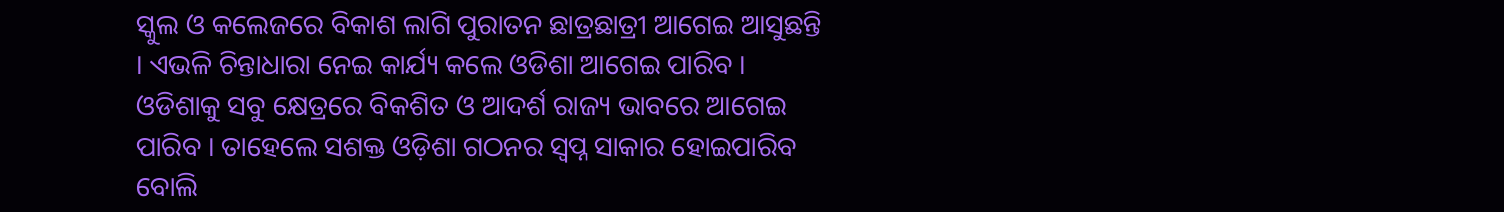ସ୍କୁଲ ଓ କଲେଜରେ ବିକାଶ ଲାଗି ପୁରାତନ ଛାତ୍ରଛାତ୍ରୀ ଆଗେଇ ଆସୁଛନ୍ତି । ଏଭଳି ଚିନ୍ତାଧାରା ନେଇ କାର୍ଯ୍ୟ କଲେ ଓଡିଶା ଆଗେଇ ପାରିବ । ଓଡିଶାକୁ ସବୁ କ୍ଷେତ୍ରରେ ବିକଶିତ ଓ ଆଦର୍ଶ ରାଜ୍ୟ ଭାବରେ ଆଗେଇ ପାରିବ । ତାହେଲେ ସଶକ୍ତ ଓଡ଼ିଶା ଗଠନର ସ୍ବପ୍ନ ସାକାର ହୋଇପାରିବ ବୋଲି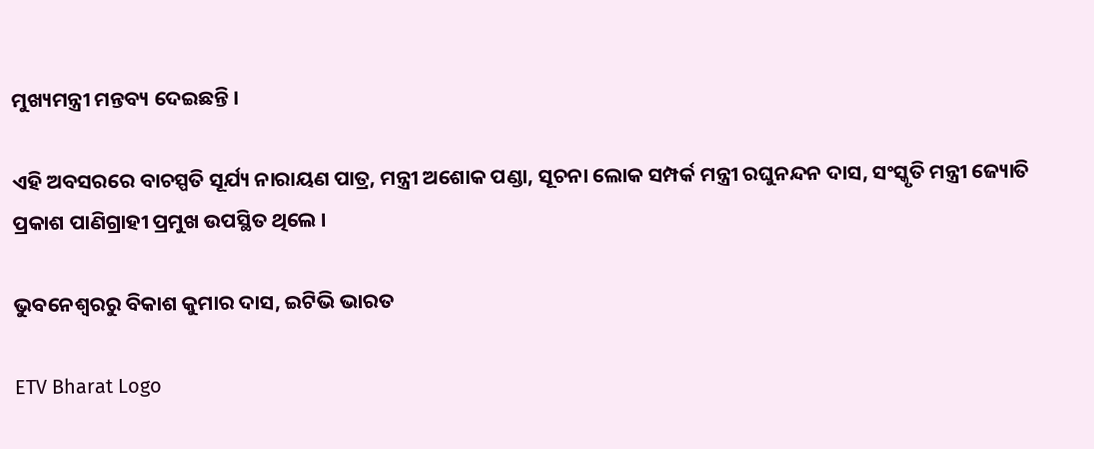ମୁଖ୍ୟମନ୍ତ୍ରୀ ମନ୍ତବ୍ୟ ଦେଇଛନ୍ତି ।

ଏହି ଅବସରରେ ବାଚସ୍ପତି ସୂର୍ଯ୍ୟ ନାରାୟଣ ପାତ୍ର, ମନ୍ତ୍ରୀ ଅଶୋକ ପଣ୍ଡା, ସୂଚନା ଲୋକ ସମ୍ପର୍କ ମନ୍ତ୍ରୀ ରଘୁନନ୍ଦନ ଦାସ, ସଂସ୍କୃତି ମନ୍ତ୍ରୀ ଜ୍ୟୋତି ପ୍ରକାଶ ପାଣିଗ୍ରାହୀ ପ୍ରମୁଖ ଉପସ୍ଥିତ ଥିଲେ ।

ଭୁବନେଶ୍ବରରୁ ବିକାଶ କୁମାର ଦାସ, ଇଟିଭି ଭାରତ

ETV Bharat Logo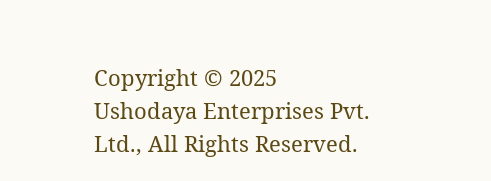Copyright © 2025 Ushodaya Enterprises Pvt. Ltd., All Rights Reserved.